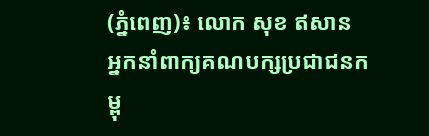(ភ្នំពេញ)៖ លោក សុខ ឥសាន អ្នកនាំពាក្យគណបក្សប្រជាជនកម្ពុ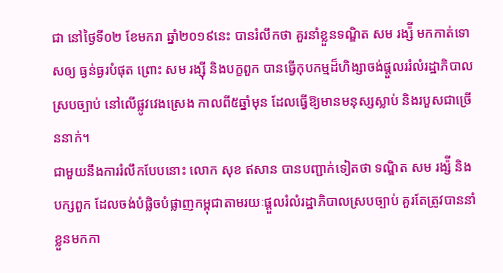ជា នៅថ្ងៃទី០២ ខែមករា ឆ្នាំ២០១៩នេះ បានរំលឹកថា គួរនាំខ្លួនទណ្ឌិត សម រង្ស៉ី មកកាត់ទោសឲ្យ ធ្ងន់ធ្ងរបំផុត ព្រោះ សម រង្ស៊ី និងបក្ខពួក បានធ្វើកុបកម្មដ៏ហិង្សាចង់ផ្តួលររំលំរដ្ឋាភិបាលស្របច្បាប់ នៅលើផ្លូវវេងស្រេង កាលពី៥ឆ្នាំមុន ដែលធ្វើឱ្យមានមនុស្សស្លាប់ និងរបួសជាច្រើននាក់។
ជាមួយនឹងការរំលឹកបែបនោះ លោក សុខ ឥសាន បានបញ្ជាក់ទៀតថា ទណ្ឌិត សម រង្ស៉ី និងបក្សពួក ដែលចង់បំផ្លិចបំផ្លាញកម្ពុជាតាមរយៈផ្តួលរំលំរដ្ឋាភិបាលស្របច្បាប់ គួរតែត្រូវបាននាំខ្លួនមកកា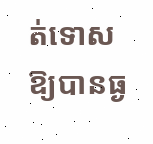ត់ទោសឱ្យបានធ្ង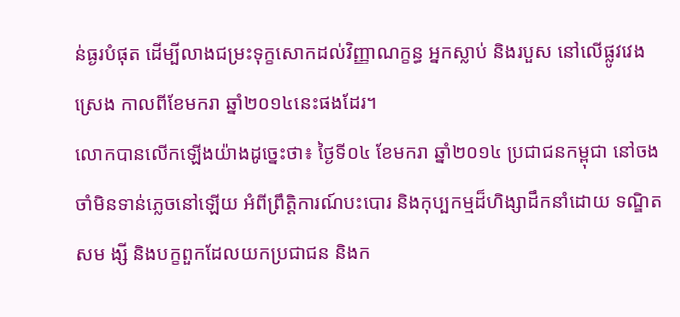ន់ធ្ងរបំផុត ដើម្បីលាងជម្រះទុក្ខសោកដល់វិញ្ញាណក្ខន្ធ អ្នកស្លាប់ និងរបួស នៅលើផ្លូវវេងស្រេង កាលពីខែមករា ឆ្នាំ២០១៤នេះផងដែរ។
លោកបានលើកឡើងយ៉ាងដូច្នេះថា៖ ថ្ងៃទី០៤ ខែមករា ឆ្នាំ២០១៤ ប្រជាជនកម្ពុជា នៅចងចាំមិនទាន់ភ្លេចនៅឡើយ អំពីព្រឹត្តិការណ៍បះបោរ និងកុប្បកម្មដ៏ហិង្សាដឹកនាំដោយ ទណ្ឌិត សម ង្សី និងបក្ខពួកដែលយកប្រជាជន និងក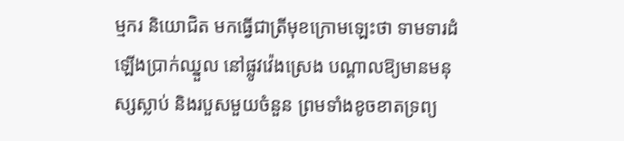ម្មករ និយោជិត មកធ្វើជាត្រីមុខក្រោមឡេះថា ទាមទារដំឡើងប្រាក់ឈ្នួល នៅផ្លូវវ៉េងស្រេង បណ្តាលឱ្យមានមនុស្សស្លាប់ និងរបួសមួយចំនួន ព្រមទាំងខូចខាតទ្រព្យ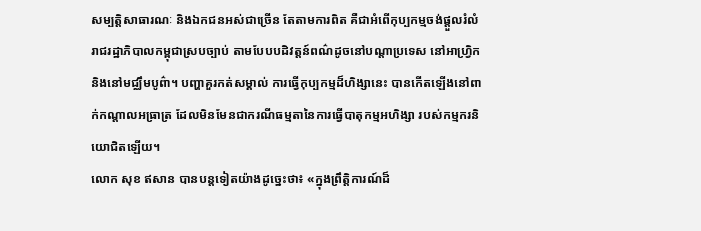សម្បត្តិសាធារណៈ និងឯកជនអស់ជាច្រើន តែតាមការពិត គឺជាអំពើកុប្បកម្មចង់ផ្តួលរំលំរាជរដ្ឋាភិបាលកម្ពុជាស្របច្បាប់ តាមបែបបដិវត្តន៍ពណ៌ដូចនៅបណ្តាប្រទេស នៅអាហ្វ្រិក និងនៅមជ្ឈឹមបូព៌ា។ បញ្ហាគួរកត់សម្គាល់ ការធ្វើកុប្បកម្មដ៏ហិង្សានេះ បានកើតឡើងនៅពាក់កណ្តាលអធ្រាត្រ ដែលមិនមែនជាករណីធម្មតានៃការធ្វើបាតុកម្មអហិង្សា របស់កម្មករនិយោជិតឡើយ។
លោក សុខ ឥសាន បានបន្តទៀតយ៉ាងដូច្នេះថា៖ «ក្នុងព្រឹត្តិការណ៍ដ៏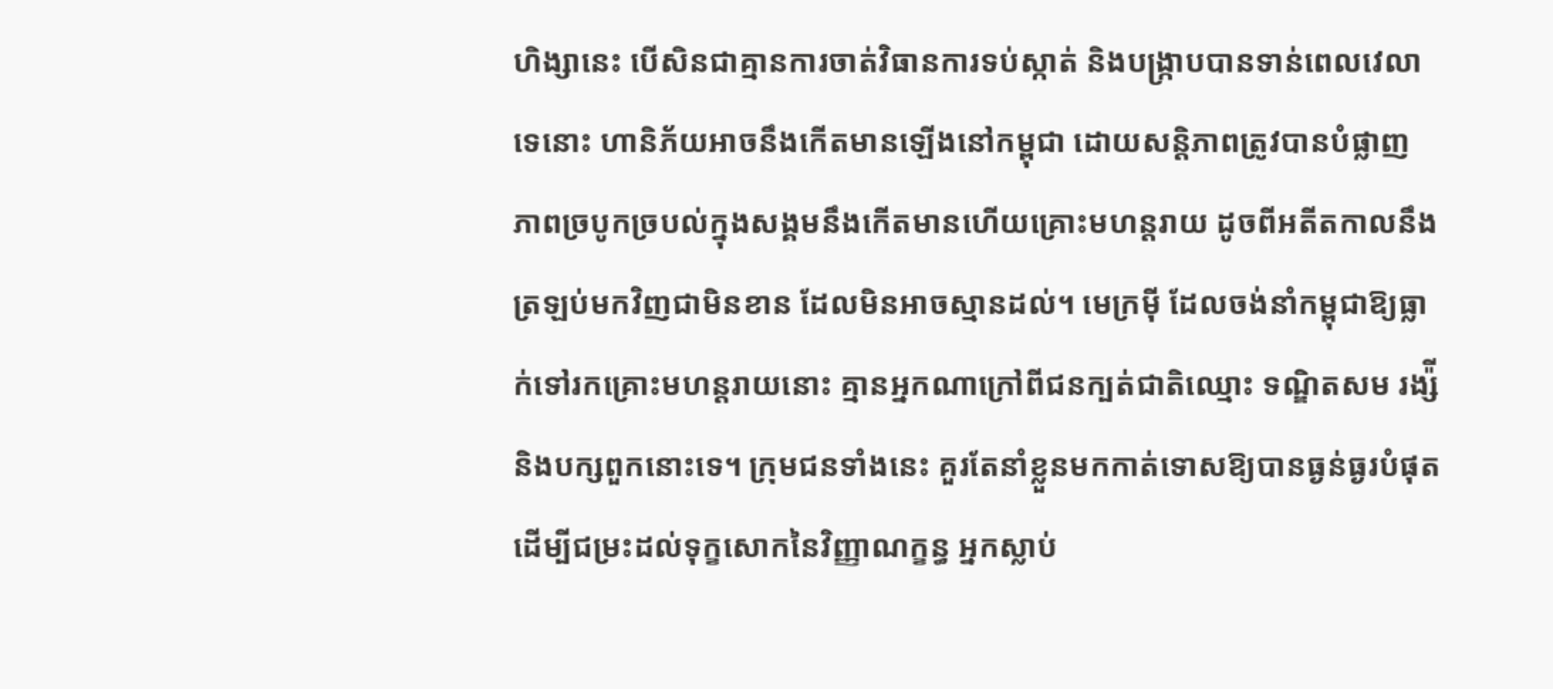ហិង្សានេះ បើសិនជាគ្មានការចាត់វិធានការទប់ស្កាត់ និងបង្ក្រាបបានទាន់ពេលវេលាទេនោះ ហានិភ័យអាចនឹងកើតមានឡើងនៅកម្ពុជា ដោយសន្តិភាពត្រូវបានបំផ្លាញ ភាពច្របូកច្របល់ក្នុងសង្គមនឹងកើតមានហើយគ្រោះមហន្តរាយ ដូចពីអតីតកាលនឹងត្រឡប់មកវិញជាមិនខាន ដែលមិនអាចស្មានដល់។ មេក្រមុី ដែលចង់នាំកម្ពុជាឱ្យធ្លាក់ទៅរកគ្រោះមហន្តរាយនោះ គ្មានអ្នកណាក្រៅពីជនក្បត់ជាតិឈ្មោះ ទណ្ឌិតសម រង្ស៉ី និងបក្សពួកនោះទេ។ ក្រុមជនទាំងនេះ គួរតែនាំខ្លួនមកកាត់ទោសឱ្យបានធ្ងន់ធ្ងរបំផុត ដើម្បីជម្រះដល់ទុក្ខសោកនៃវិញ្ញាណក្ខន្ធ អ្នកស្លាប់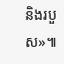និងរបួស»៕